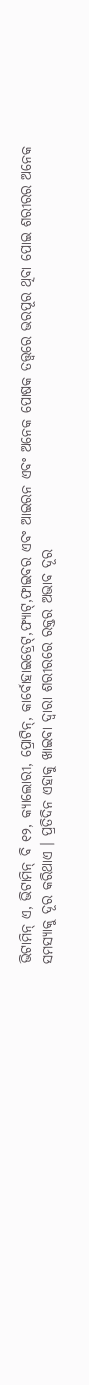ଭିଟାମିନ୍ ଏ, ଭିଟାମିନ୍ ବି ୧୨, କ୍ୟାଲୋରୀ, ପ୍ରୋଟିନ୍, କାର୍ବୋହାଇଡ୍ରେଟ୍,ଫ୍ୟାଟ୍,ଫାଇବର ଏବଂ ଆଇରନ ଏବଂ ଅନେକ ପୋଷକ ତତ୍ତ୍ୱରେ ଭରପୂର ଥିବା ପୋଇ ଶରୀରର ଅନେକ ସମସ୍ୟାକୁ ଦୂର କରିଥାଏ । ପ୍ରତିଦିନ ଏହାକୁ ଖାଇବା ଦ୍ୱାରା ଶରୀରରେ ରକ୍ତର ଅଭାବ ଦୂର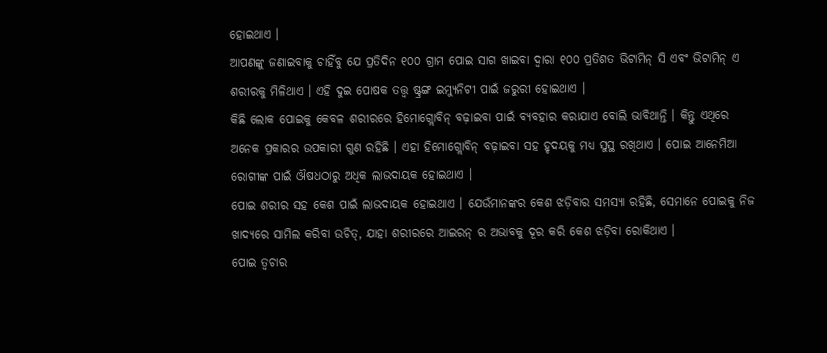ହୋଇଥାଏ ।
ଆପଣଙ୍କୁ ଜଣାଇବାକୁ ଚାହିଁବୁ ଯେ ପ୍ରତିଦିନ ୧୦୦ ଗ୍ରାମ ପୋଇ ସାଗ ଖାଇବା ଦ୍ୱାରା ୧୦୦ ପ୍ରତିଶତ ଭିଟାମିନ୍ ସି ଏବଂ ଭିଟାମିନ୍ ଏ ଶରୀରକୁ ମିଳିଥାଏ । ଏହି ଦୁଇ ପୋଷକ ତତ୍ତ୍ୱ ଷ୍ଟ୍ରଙ୍ଗ ଇମ୍ୟୁନିଟୀ ପାଇଁ ଜରୁରୀ ହୋଇଥାଏ ।
କିଛି ଲୋକ ପୋଇକୁ କେବଳ ଶରୀରରେ ହିମୋଗ୍ଲୋବିନ୍ ବଢ଼ାଇବା ପାଇଁ ବ୍ୟବହାର କରାଯାଏ ବୋଲି ଭାବିଥାନ୍ତି । କିନ୍ତୁ ଏଥିରେ ଅନେକ ପ୍ରକାରର ଉପକାରୀ ଗୁଣ ରହିଛି । ଏହା ହିମୋଗ୍ଲୋବିନ୍ ବଢ଼ାଇବା ସହ ହୃଦୟକୁ ମଧ୍ୟ ସୁସ୍ଥ ରଖିଥାଏ । ପୋଇ ଆନେମିଆ ରୋଗୀଙ୍କ ପାଇଁ ଔଷଧଠାରୁ ଅଧିକ ଲାଭଦାୟକ ହୋଇଥାଏ ।
ପୋଇ ଶରୀର ସହ କେଶ ପାଇଁ ଲାଭଦାୟକ ହୋଇଥାଏ । ଯେଉଁମାନଙ୍କର କେଶ ଝଡ଼ିବାର ସମସ୍ୟା ରହିଛି, ସେମାନେ ପୋଇକୁ ନିଜ ଖାଦ୍ୟରେ ସାମିଲ କରିବା ଉଚିତ୍, ଯାହା ଶରୀରରେ ଆଇରନ୍ ର ଅଭାବକୁ ଦୂର କରି କେଶ ଝଡ଼ିବା ରୋକିଥାଏ ।
ପୋଇ ତ୍ୱଚାର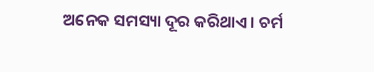ଅନେକ ସମସ୍ୟା ଦୂର କରିଥାଏ । ଚର୍ମ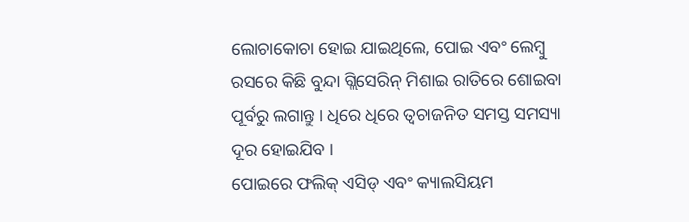ଲୋଚାକୋଚା ହୋଇ ଯାଇଥିଲେ, ପୋଇ ଏବଂ ଲେମ୍ବୁ ରସରେ କିଛି ବୁନ୍ଦା ଗ୍ଲିସେରିନ୍ ମିଶାଇ ରାତିରେ ଶୋଇବା ପୂର୍ବରୁ ଲଗାନ୍ତୁ । ଧିରେ ଧିରେ ତ୍ୱଚାଜନିତ ସମସ୍ତ ସମସ୍ୟା ଦୂର ହୋଇଯିବ ।
ପୋଇରେ ଫଲିକ୍ ଏସିଡ୍ ଏବଂ କ୍ୟାଲସିୟମ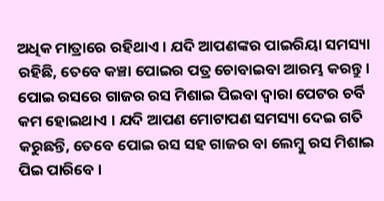ଅଧିକ ମାତ୍ରାରେ ରହିଥାଏ । ଯଦି ଆପଣଙ୍କର ପାଇରିୟା ସମସ୍ୟା ରହିଛି, ତେବେ କଞ୍ଚା ପୋଇର ପତ୍ର ଚୋବାଇବା ଆରମ୍ଭ କରନ୍ତୁ ।
ପୋଇ ରସରେ ଗାଜର ରସ ମିଶାଇ ପିଇବା ଦ୍ୱାରା ପେଟର ଚର୍ବି କମ ହୋଇଥାଏ । ଯଦି ଆପଣ ମୋଟାପଣ ସମସ୍ୟା ଦେଇ ଗତି କରୁଛନ୍ତି, ତେବେ ପୋଇ ରସ ସହ ଗାଜର ବା ଲେମ୍ବୁ ରସ ମିଶାଇ ପିଇ ପାରିବେ ।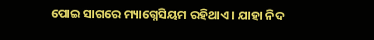ପୋଇ ସାଗରେ ମ୍ୟାଗ୍ନେସିୟମ ରହିଥାଏ । ଯାହା ନିଦ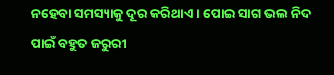ନହେବା ସମସ୍ୟାକୁ ଦୂର କରିଥାଏ । ପୋଇ ସାଗ ଭଲ ନିଦ ପାଇଁ ବହୁତ ଜରୁରୀ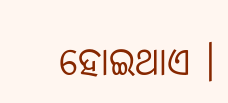ହୋଇଥାଏ ।